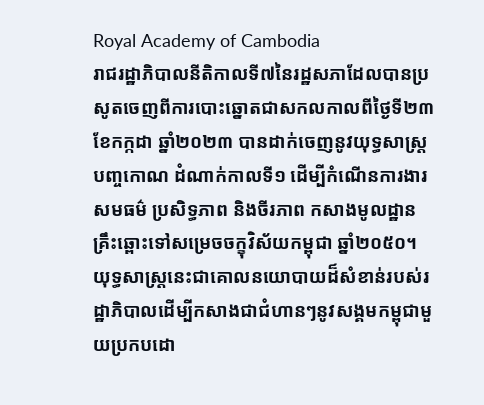Royal Academy of Cambodia
រាជរដ្ឋាភិបាលនីតិកាលទី៧នៃរដ្ឋសភាដែលបានប្រសូតចេញពីការបោះឆ្នោតជាសកលកាលពីថ្ងៃទី២៣ ខែកក្កដា ឆ្នាំ២០២៣ បានដាក់ចេញនូវយុទ្ធសាស្ត្របញ្ចកោណ ដំណាក់កាលទី១ ដើម្បីកំណើនការងារ សមធម៌ ប្រសិទ្ធភាព និងចីរភាព កសាងមូលដ្ឋានគ្រឹះឆ្ពោះទៅសម្រេចចក្ខុវិស័យកម្ពុជា ឆ្នាំ២០៥០។ យុទ្ធសាស្ត្រនេះជាគោលនយោបាយដ៏សំខាន់របស់រដ្ឋាភិបាលដើម្បីកសាងជាជំហានៗនូវសង្គមកម្ពុជាមួយប្រកបដោ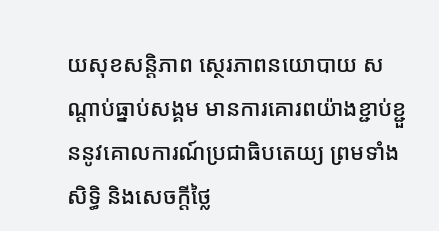យសុខសន្តិភាព ស្ថេរភាពនយោបាយ សណ្តាប់ធ្នាប់សង្គម មានការគោរពយ៉ាងខ្ជាប់ខ្ជួននូវគោលការណ៍ប្រជាធិបតេយ្យ ព្រមទាំងសិទ្ធិ និងសេចក្តីថ្លៃ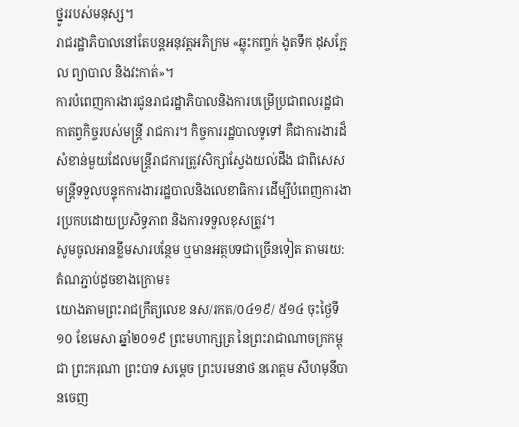ថ្នូររបស់មនុស្ស។
រាជរដ្ឋាភិបាលនៅតែបន្ដអនុវត្តអភិក្រម «ឆ្លុះកញ្ចក់ ងូតទឹក ដុសក្អែល ព្យាបាល និងវះកាត់»។
ការបំពេញការងារជូនរាជរដ្ឋាភិបាលនិងការបម្រើប្រជាពលរដ្ឋជាកាតព្វកិច្ចរបស់មន្ត្រី រាជការ។ កិច្ចការរដ្ឋបាលទូទៅ គឺជាការងារដ៏សំខាន់មួយដែលមន្ត្រីរាជការត្រូវសិក្សាស្វែងយល់ដឹង ជាពិសេសមន្ត្រីទទួលបន្ទុកការងាររដ្ឋបាលនិងលេខាធិការ ដើម្បីបំពេញការងារប្រកបដោយប្រសិទ្ធភាព និងការទទួលខុសត្រូវ។
សូមចូលអានខ្លឹមសារបន្ថែម ឬមានអត្ថបទជាច្រើនទៀត តាមរយ:តំណភ្ជាប់ដូចខាងក្រោម៖
យោងតាមព្រះរាជក្រឹត្យលេខ នស/រកត/០៤១៩/ ៥១៤ ចុះថ្ងៃទី១០ ខែមេសា ឆ្នាំ២០១៩ ព្រះមហាក្សត្រ នៃព្រះរាជាណាចក្រកម្ពុជា ព្រះករុណា ព្រះបាទ សម្តេច ព្រះបរមនាថ នរោត្តម សីហមុនីបានចេញ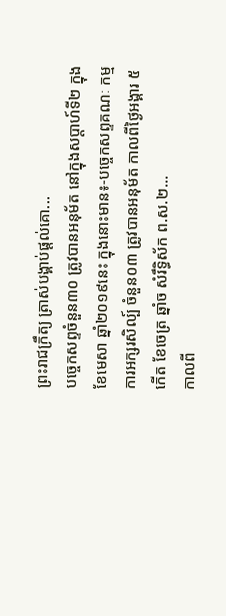ព្រះរាជក្រឹត្យ ត្រាស់បង្គាប់ផ្តល់គោ...
បច្ចេកសព្ទចំនួន៣០ ត្រូវបានអនុម័ត នៅក្នុងសប្តាហ៍ទី២ ក្នុងខែមេសា ឆ្នាំ២០១៩នេះ ក្នុងនោះមាន៖-បច្ចេកសព្ទគណៈ កម្មការអក្សរសិល្ប៍ ចំនួន០៣ ត្រូវបានអនុម័ត កាលពីថ្ងៃអង្គារ ៥កើត ខែចេត្រ ឆ្នាំច សំរឹទ្ធិស័ក ព.ស.២...
កាលពី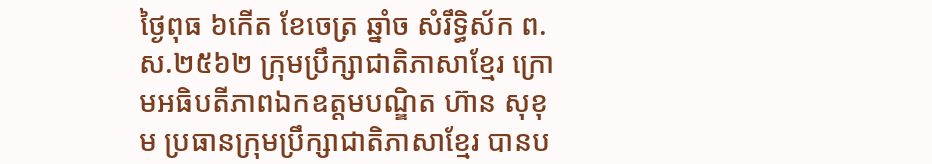ថ្ងៃពុធ ៦កេីត ខែចេត្រ ឆ្នាំច សំរឹទ្ធិស័ក ព.ស.២៥៦២ ក្រុមប្រឹក្សាជាតិភាសាខ្មែរ ក្រោមអធិបតីភាពឯកឧត្តមបណ្ឌិត ហ៊ាន សុខុម ប្រធានក្រុមប្រឹក្សាជាតិភាសាខ្មែរ បានប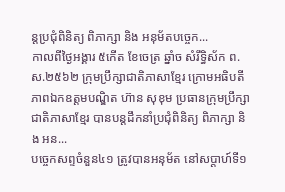ន្តប្រជុំពិនិត្យ ពិភាក្សា និង អនុម័តបច្ចេក...
កាលពីថ្ងៃអង្គារ ៥កេីត ខែចេត្រ ឆ្នាំច សំរឹទ្ធិស័ក ព.ស.២៥៦២ ក្រុមប្រឹក្សាជាតិភាសាខ្មែរ ក្រោមអធិបតីភាពឯកឧត្តមបណ្ឌិត ហ៊ាន សុខុម ប្រធានក្រុមប្រឹក្សាជាតិភាសាខ្មែរ បានបន្តដឹកនាំប្រជុំពិនិត្យ ពិភាក្សា និង អន...
បច្ចេកសព្ទចំនួន៤១ ត្រូវបានអនុម័ត នៅសប្តាហ៍ទី១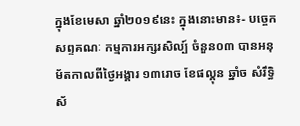ក្នុងខែមេសា ឆ្នាំ២០១៩នេះ ក្នុងនោះមាន៖- បច្ចេកសព្ទគណៈ កម្មការអក្សរសិល្ប៍ ចំនួន០៣ បានអនុម័តកាលពីថ្ងៃអង្គារ ១៣រោច ខែផល្គុន ឆ្នាំច សំរឹទ្ធិស័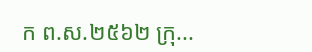ក ព.ស.២៥៦២ ក្រុ...